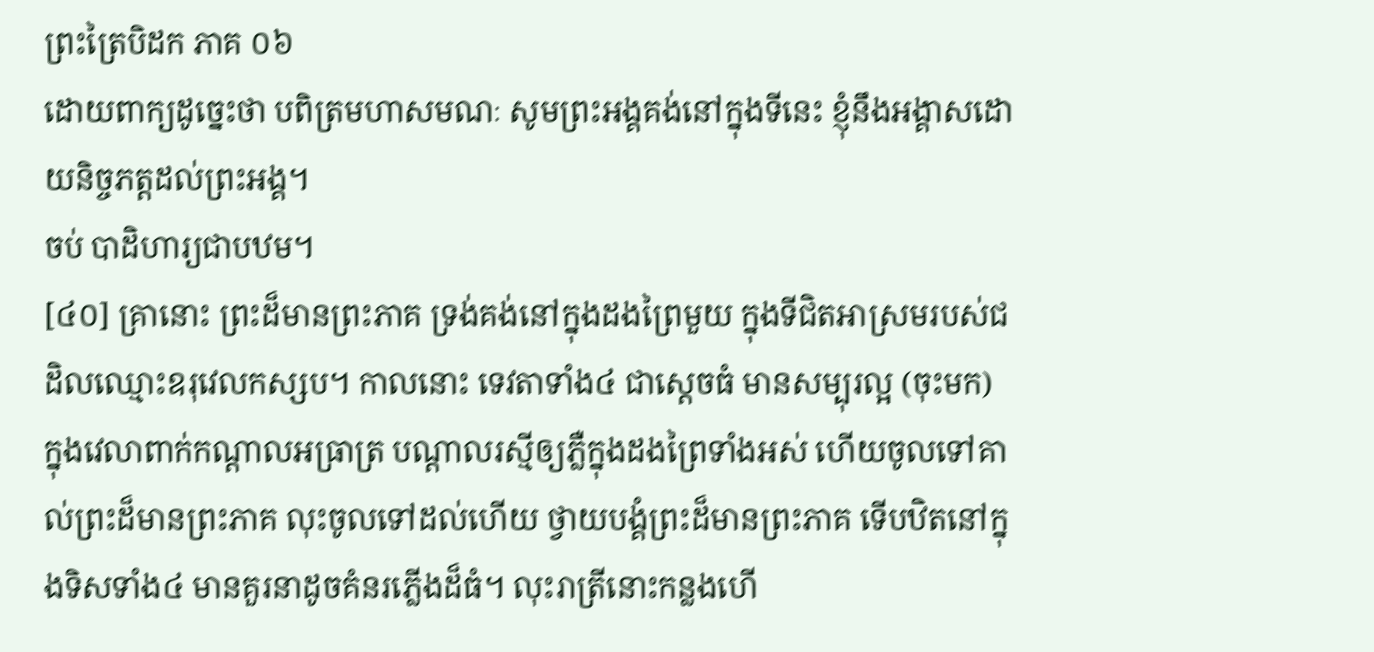ព្រះត្រៃបិដក ភាគ ០៦
ដោយពាក្យដូច្នេះថា បពិត្រមហាសមណៈ សូមព្រះអង្គគង់នៅក្នុងទីនេះ ខ្ញុំនឹងអង្គាសដោយនិច្ចភត្តដល់ព្រះអង្គ។
ចប់ បាដិហារ្យជាបឋម។
[៤០] គ្រានោះ ព្រះដ៏មានព្រះភាគ ទ្រង់គង់នៅក្នុងដងព្រៃមួយ ក្នុងទីជិតអាស្រមរបស់ជដិលឈ្មោះឧរុវេលកស្សប។ កាលនោះ ទេវតាទាំង៤ ជាស្តេចធំ មានសម្បុរល្អ (ចុះមក) ក្នុងវេលាពាក់កណ្តាលអធ្រាត្រ បណ្តាលរស្មីឲ្យភ្លឺក្នុងដងព្រៃទាំងអស់ ហើយចូលទៅគាល់ព្រះដ៏មានព្រះភាគ លុះចូលទៅដល់ហើយ ថ្វាយបង្គំព្រះដ៏មានព្រះភាគ ទើបឋិតនៅក្នុងទិសទាំង៤ មានគួរនាដូចគំនរភ្លើងដ៏ធំ។ លុះរាត្រីនោះកន្លងហើ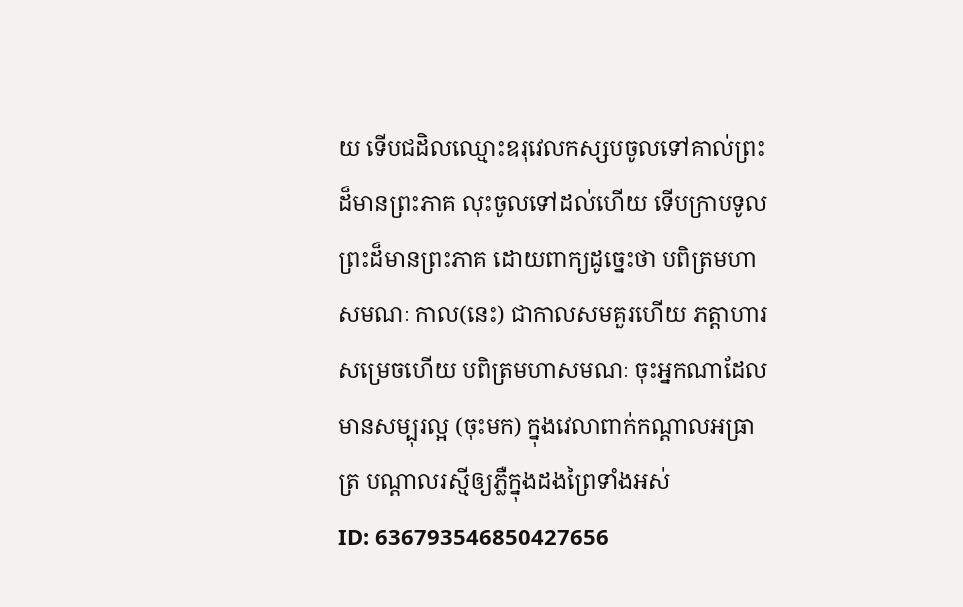យ ទើបជដិលឈ្មោះឧរុវេលកស្សបចូលទៅគាល់ព្រះដ៏មានព្រះភាគ លុះចូលទៅដល់ហើយ ទើបក្រាបទូលព្រះដ៏មានព្រះភាគ ដោយពាក្យដូច្នេះថា បពិត្រមហាសមណៈ កាល(នេះ) ជាកាលសមគួរហើយ ភត្តាហារសម្រេចហើយ បពិត្រមហាសមណៈ ចុះអ្នកណាដែលមានសម្បុរល្អ (ចុះមក) ក្នុងវេលាពាក់កណ្តាលអធ្រាត្រ បណ្តាលរស្មីឲ្យភ្លឺក្នុងដងព្រៃទាំងអស់
ID: 636793546850427656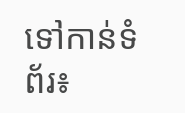ទៅកាន់ទំព័រ៖